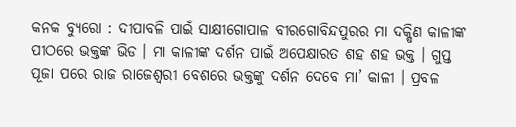କନକ ବ୍ୟୁରୋ : ଦୀପାବଳି ପାଇଁ ସାକ୍ଷୀଗୋପାଳ ବୀରଗୋବିନ୍ଦପୁରର ମା ଦକ୍ଷିଣ କାଳୀଙ୍କ ପୀଠରେ ଭକ୍ତଙ୍କ ଭିଡ । ମା କାଳୀଙ୍କ ଦର୍ଶନ ପାଇଁ ଅପେକ୍ଷାରତ ଶହ ଶହ ଭକ୍ତ । ଗୁପ୍ତ ପୂଜା ପରେ ରାଜ ରାଜେଶ୍ୱରୀ ବେଶରେ ଭକ୍ତଙ୍କୁ ଦର୍ଶନ ଦେବେ ମା’ କାଳୀ । ପ୍ରବଳ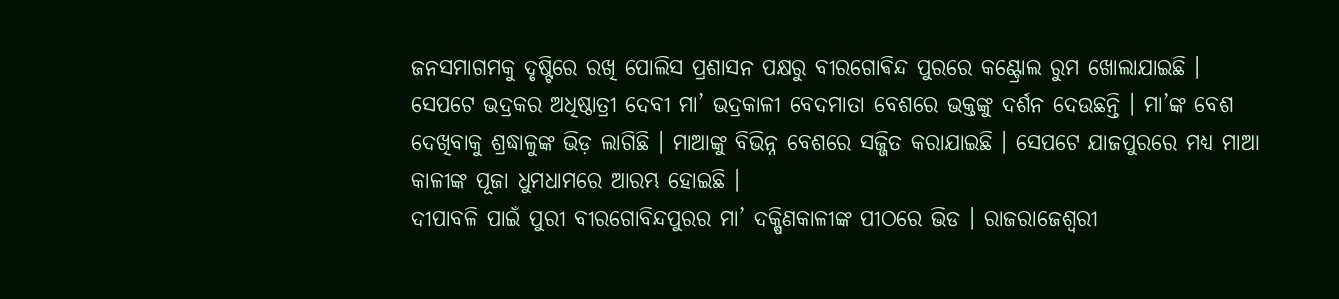ଜନସମାଗମକୁ ଦୃଷ୍ଟିରେ ରଖି ପୋଲିସ ପ୍ରଶାସନ ପକ୍ଷରୁ ବୀରଗୋଵିନ୍ଦ ପୁରରେ କଣ୍ଟ୍ରୋଲ ରୁମ ଖୋଲାଯାଇଛି । ସେପଟେ ଭଦ୍ରକର ଅଧିଷ୍ଠାତ୍ରୀ ଦେବୀ ମା’ ଭଦ୍ରକାଳୀ ବେଦମାତା ବେଶରେ ଭକ୍ତଙ୍କୁ ଦର୍ଶନ ଦେଉଛନ୍ତି । ମା’ଙ୍କ ବେଶ ଦେଖିବାକୁ ଶ୍ରଦ୍ଧାଳୁଙ୍କ ଭିଡ଼ ଲାଗିଛି । ମାଆଙ୍କୁ ବିଭିନ୍ନ ବେଶରେ ସଜ୍ଜିତ କରାଯାଇଛି । ସେପଟେ ଯାଜପୁରରେ ମଧ୍ୟ ମାଆ କାଳୀଙ୍କ ପୂଜା ଧୁମଧାମରେ ଆରମ୍ଭ ହୋଇଛି ।
ଦୀପାବଳି ପାଇଁ ପୁରୀ ବୀରଗୋବିନ୍ଦପୁରର ମା’ ଦକ୍ଷିଣକାଳୀଙ୍କ ପୀଠରେ ଭିଡ । ରାଜରାଜେଶ୍ୱରୀ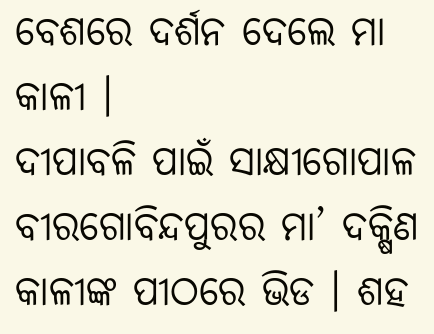ବେଶରେ ଦର୍ଶନ ଦେଲେ ମା କାଳୀ ।
ଦୀପାବଳି ପାଇଁ ସାକ୍ଷୀଗୋପାଳ ବୀରଗୋବିନ୍ଦପୁରର ମା’ ଦକ୍ଷିଣ କାଳୀଙ୍କ ପୀଠରେ ଭିଡ । ଶହ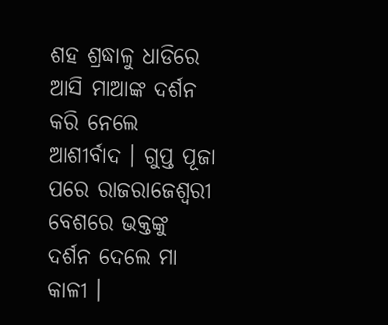ଶହ ଶ୍ରଦ୍ଧାଳୁ ଧାଡିରେ ଆସି ମାଆଙ୍କ ଦର୍ଶନ କରି ନେଲେ ଆଶୀର୍ବାଦ । ଗୁପ୍ତ ପୂଜା ପରେ ରାଜରାଜେଶ୍ୱରୀ ବେଶରେ ଭକ୍ତଙ୍କୁ ଦର୍ଶନ ଦେଲେ ମା କାଳୀ ।